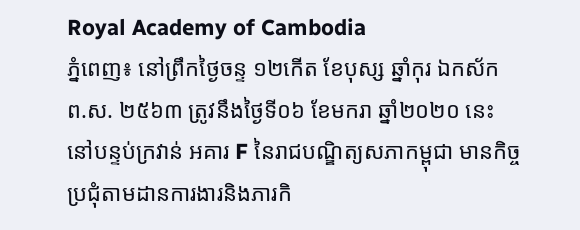Royal Academy of Cambodia
ភ្នំពេញ៖ នៅព្រឹកថ្ងៃចន្ទ ១២កើត ខែបុស្ស ឆ្នាំកុរ ឯកស័ក ព.ស. ២៥៦៣ ត្រូវនឹងថ្ងៃទី០៦ ខែមករា ឆ្នាំ២០២០ នេះ នៅបន្ទប់ក្រវាន់ អគារ F នៃរាជបណ្ឌិត្យសភាកម្ពុជា មានកិច្ចប្រជុំតាមដានការងារនិងភារកិ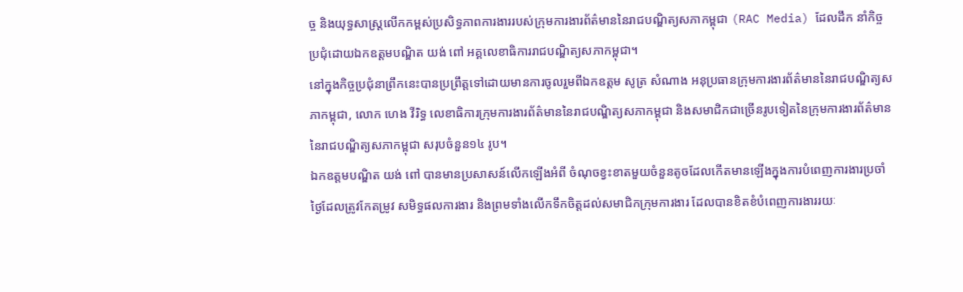ច្ច និងយុទ្ធសាស្ត្រលើកកម្ពស់ប្រសិទ្ធភាពការងាររបស់ក្រុមការងារព័ត៌មាននៃរាជបណ្ឌិត្យសភាកម្ពុជា (RAC Media) ដែលដឹក នាំកិច្ចប្រជុំដោយឯកឧត្ដមបណ្ឌិត យង់ ពៅ អគ្គលេខាធិការរាជបណ្ឌិត្យសភាកម្ពុជា។
នៅក្នុងកិច្ចប្រជុំនាព្រឹកនេះបានប្រព្រឹត្តទៅដោយមានការចូលរួមពីឯកឧត្ដម សូត្រ សំណាង អនុប្រធានក្រុមការងារព័ត៌មាននៃរាជបណ្ឌិត្យសភាកម្ពុជា, លោក ហេង វីរិទ្ធ លេខាធិការក្រុមការងារព័ត៌មាននៃរាជបណ្ឌិត្យសភាកម្ពុជា និងសមាជិកជាច្រើនរូបទៀតនៃក្រុមការងារព័ត៌មាននៃរាជបណ្ឌិត្យសភាកម្ពុជា សរុបចំនួន១៤ រូប។
ឯកឧត្ដមបណ្ឌិត យង់ ពៅ បានមានប្រសាសន៍លើកឡើងអំពី ចំណុចខ្វះខាតមួយចំនួនតូចដែលកើតមានឡើងក្នុងការបំពេញការងារប្រចាំថ្ងៃដែលត្រូវកែតម្រូវ សមិទ្ធផលការងារ និងព្រមទាំងលើកទឹកចិត្តដល់សមាជិកក្រុមការងារ ដែលបានខិតខំបំពេញការងាររយៈ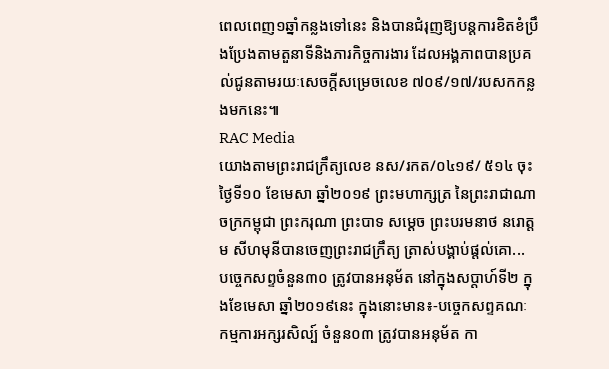ពេលពេញ១ឆ្នាំកន្លងទៅនេះ និងបានជំរុញឱ្យបន្តការខិតខំប្រឹងប្រែងតាមតួនាទីនិងភារកិច្ចការងារ ដែលអង្គភាពបានប្រគល់ជូនតាមរយៈសេចក្ដីសម្រេចលេខ ៧០៩/១៧/របសកកន្លងមកនេះ៕
RAC Media
យោងតាមព្រះរាជក្រឹត្យលេខ នស/រកត/០៤១៩/ ៥១៤ ចុះថ្ងៃទី១០ ខែមេសា ឆ្នាំ២០១៩ ព្រះមហាក្សត្រ នៃព្រះរាជាណាចក្រកម្ពុជា ព្រះករុណា ព្រះបាទ សម្តេច ព្រះបរមនាថ នរោត្តម សីហមុនីបានចេញព្រះរាជក្រឹត្យ ត្រាស់បង្គាប់ផ្តល់គោ...
បច្ចេកសព្ទចំនួន៣០ ត្រូវបានអនុម័ត នៅក្នុងសប្តាហ៍ទី២ ក្នុងខែមេសា ឆ្នាំ២០១៩នេះ ក្នុងនោះមាន៖-បច្ចេកសព្ទគណៈ កម្មការអក្សរសិល្ប៍ ចំនួន០៣ ត្រូវបានអនុម័ត កា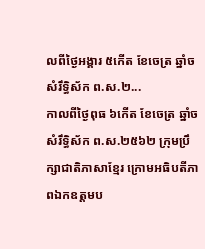លពីថ្ងៃអង្គារ ៥កើត ខែចេត្រ ឆ្នាំច សំរឹទ្ធិស័ក ព.ស.២...
កាលពីថ្ងៃពុធ ៦កេីត ខែចេត្រ ឆ្នាំច សំរឹទ្ធិស័ក ព.ស.២៥៦២ ក្រុមប្រឹក្សាជាតិភាសាខ្មែរ ក្រោមអធិបតីភាពឯកឧត្តមប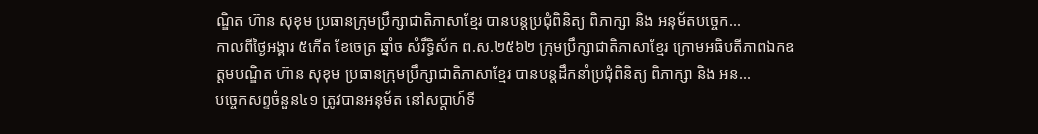ណ្ឌិត ហ៊ាន សុខុម ប្រធានក្រុមប្រឹក្សាជាតិភាសាខ្មែរ បានបន្តប្រជុំពិនិត្យ ពិភាក្សា និង អនុម័តបច្ចេក...
កាលពីថ្ងៃអង្គារ ៥កេីត ខែចេត្រ ឆ្នាំច សំរឹទ្ធិស័ក ព.ស.២៥៦២ ក្រុមប្រឹក្សាជាតិភាសាខ្មែរ ក្រោមអធិបតីភាពឯកឧត្តមបណ្ឌិត ហ៊ាន សុខុម ប្រធានក្រុមប្រឹក្សាជាតិភាសាខ្មែរ បានបន្តដឹកនាំប្រជុំពិនិត្យ ពិភាក្សា និង អន...
បច្ចេកសព្ទចំនួន៤១ ត្រូវបានអនុម័ត នៅសប្តាហ៍ទី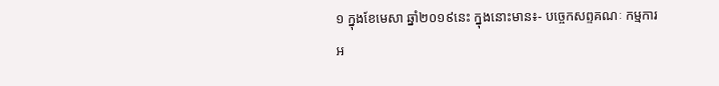១ ក្នុងខែមេសា ឆ្នាំ២០១៩នេះ ក្នុងនោះមាន៖- បច្ចេកសព្ទគណៈ កម្មការអ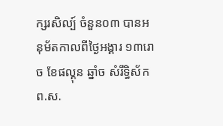ក្សរសិល្ប៍ ចំនួន០៣ បានអនុម័តកាលពីថ្ងៃអង្គារ ១៣រោច ខែផល្គុន ឆ្នាំច សំរឹទ្ធិស័ក ព.ស.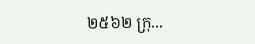២៥៦២ ក្រុ...